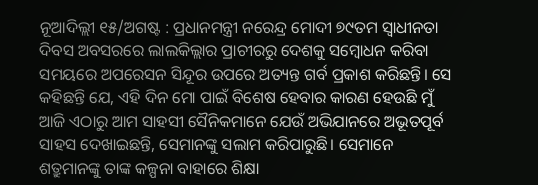ନୂଆଦିଲ୍ଲୀ ୧୫/ଅଗଷ୍ଟ : ପ୍ରଧାନମନ୍ତ୍ରୀ ନରେନ୍ଦ୍ର ମୋଦୀ ୭୯ତମ ସ୍ୱାଧୀନତା ଦିବସ ଅବସରରେ ଲାଲକିଲ୍ଲାର ପ୍ରାଚୀରରୁ ଦେଶକୁ ସମ୍ବୋଧନ କରିବା ସମୟରେ ଅପରେସନ ସିନ୍ଦୂର ଉପରେ ଅତ୍ୟନ୍ତ ଗର୍ବ ପ୍ରକାଶ କରିଛନ୍ତି। ସେ କହିଛନ୍ତି ଯେ, ଏହି ଦିନ ମୋ ପାଇଁ ବିଶେଷ ହେବାର କାରଣ ହେଉଛି ମୁଁ ଆଜି ଏଠାରୁ ଆମ ସାହସୀ ସୈନିକମାନେ ଯେଉଁ ଅଭିଯାନରେ ଅଭୂତପୂର୍ବ ସାହସ ଦେଖାଇଛନ୍ତି, ସେମାନଙ୍କୁ ସଲାମ କରିପାରୁଛି। ସେମାନେ ଶତ୍ରୁମାନଙ୍କୁ ତାଙ୍କ କଳ୍ପନା ବାହାରେ ଶିକ୍ଷା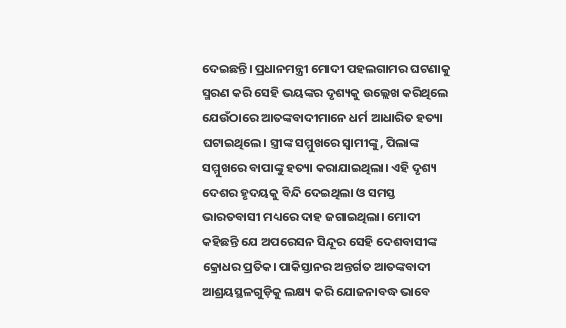ଦେଇଛନ୍ତି। ପ୍ରଧାନମନ୍ତ୍ରୀ ମୋଦୀ ପହଲଗାମର ଘଟଣାକୁ ସ୍ମରଣ କରି ସେହି ଭୟଙ୍କର ଦୃଶ୍ୟକୁ ଉଲ୍ଲେଖ କରିଥିଲେ ଯେଉଁଠାରେ ଆତଙ୍କବାଦୀମାନେ ଧର୍ମ ଆଧାରିତ ହତ୍ୟା ଘଟାଇଥିଲେ। ସ୍ତ୍ରୀଙ୍କ ସମ୍ମୁଖରେ ସ୍ୱାମୀଙ୍କୁ, ପିଲାଙ୍କ ସମ୍ମୁଖରେ ବାପାଙ୍କୁ ହତ୍ୟା କରାଯାଇଥିଲା। ଏହି ଦୃଶ୍ୟ ଦେଶର ହୃଦୟକୁ ବିନ୍ଦି ଦେଇଥିଲା ଓ ସମସ୍ତ ଭାରତବାସୀ ମଧ୍ୟରେ ଦାହ ଜଗାଇଥିଲା। ମୋଦୀ କହିଛନ୍ତି ଯେ ଅପରେସନ ସିନ୍ଦୂର ସେହି ଦେଶବାସୀଙ୍କ କ୍ରୋଧର ପ୍ରତିକ। ପାକିସ୍ତାନର ଅନ୍ତର୍ଗତ ଆତଙ୍କବାଦୀ ଆଶ୍ରୟସ୍ଥଳଗୁଡ଼ିକୁ ଲକ୍ଷ୍ୟ କରି ଯୋଜନାବଦ୍ଧ ଭାବେ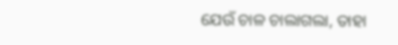ଯେଉଁ ଚାଳ ଚାଲାଗଲା, ତାହା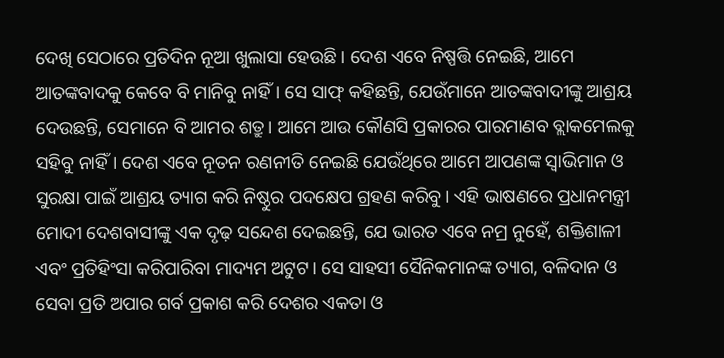ଦେଖି ସେଠାରେ ପ୍ରତିଦିନ ନୂଆ ଖୁଲାସା ହେଉଛି। ଦେଶ ଏବେ ନିଷ୍ପତ୍ତି ନେଇଛି, ଆମେ ଆତଙ୍କବାଦକୁ କେବେ ବି ମାନିବୁ ନାହିଁ। ସେ ସାଫ୍ କହିଛନ୍ତି, ଯେଉଁମାନେ ଆତଙ୍କବାଦୀଙ୍କୁ ଆଶ୍ରୟ ଦେଉଛନ୍ତି, ସେମାନେ ବି ଆମର ଶତ୍ରୁ। ଆମେ ଆଉ କୌଣସି ପ୍ରକାରର ପାରମାଣବ ବ୍ଲାକମେଲକୁ ସହିବୁ ନାହିଁ। ଦେଶ ଏବେ ନୂତନ ରଣନୀତି ନେଇଛି ଯେଉଁଥିରେ ଆମେ ଆପଣଙ୍କ ସ୍ୱାଭିମାନ ଓ ସୁରକ୍ଷା ପାଇଁ ଆଶ୍ରୟ ତ୍ୟାଗ କରି ନିଷ୍ଠୁର ପଦକ୍ଷେପ ଗ୍ରହଣ କରିବୁ। ଏହି ଭାଷଣରେ ପ୍ରଧାନମନ୍ତ୍ରୀ ମୋଦୀ ଦେଶବାସୀଙ୍କୁ ଏକ ଦୃଢ଼ ସନ୍ଦେଶ ଦେଇଛନ୍ତି, ଯେ ଭାରତ ଏବେ ନମ୍ର ନୁହେଁ, ଶକ୍ତିଶାଳୀ ଏବଂ ପ୍ରତିହିଂସା କରିପାରିବା ମାଦ୍ୟମ ଅଟୁଟ। ସେ ସାହସୀ ସୈନିକମାନଙ୍କ ତ୍ୟାଗ, ବଳିଦାନ ଓ ସେବା ପ୍ରତି ଅପାର ଗର୍ବ ପ୍ରକାଶ କରି ଦେଶର ଏକତା ଓ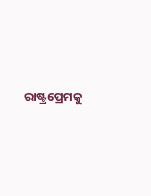ରାଷ୍ଟ୍ରପ୍ରେମକୁ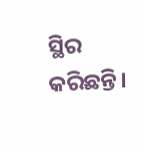ସ୍ଥିର କରିଛନ୍ତି।